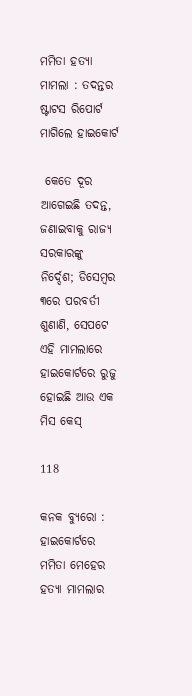ମମିତା ହତ୍ୟା ମାମଲା : ତଦନ୍ତର ଷ୍ଟାଟସ ରିପୋର୍ଟ ମାଗିଲେ ହାଇକୋର୍ଟ

 କେତେ ଦୂର ଆଗେଇଛି ତଦନ୍ତ, ଜଣାଇବାକୁ ରାଜ୍ୟ ସରକାରଙ୍କୁ ନିର୍ଦ୍ଦେଶ; ଡିସେମ୍ବର ୩ରେ ପରବର୍ତୀ ଶୁଣାଣି, ସେପଟେ ଏହି ମାମଲାରେ ହାଇକୋର୍ଟରେ ରୁଜୁ ହୋଇଛି ଆଉ ଏକ ମିସ କେସ୍

118

କନକ ବ୍ୟୁରୋ : ହାଇକୋର୍ଟରେ ମମିତା ମେହେର ହତ୍ୟା ମାମଲାର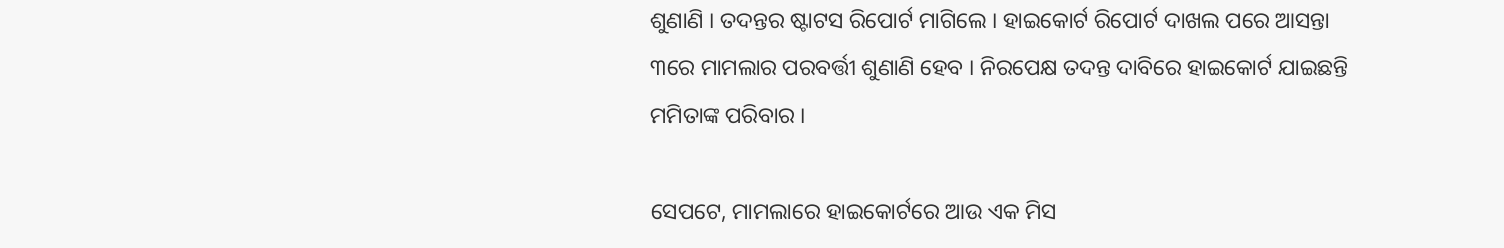ଶୁଣାଣି । ତଦନ୍ତର ଷ୍ଟାଟସ ରିପୋର୍ଟ ମାଗିଲେ । ହାଇକୋର୍ଟ ରିପୋର୍ଟ ଦାଖଲ ପରେ ଆସନ୍ତା ୩ରେ ମାମଲାର ପରବର୍ତ୍ତୀ ଶୁଣାଣି ହେବ । ନିରପେକ୍ଷ ତଦନ୍ତ ଦାବିରେ ହାଇକୋର୍ଟ ଯାଇଛନ୍ତି ମମିତାଙ୍କ ପରିବାର ।

ସେପଟେ, ମାମଲାରେ ହାଇକୋର୍ଟରେ ଆଉ ଏକ ମିସ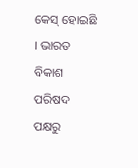କେସ୍ ହୋଇଛି । ଭାରତ ବିକାଶ ପରିଷଦ ପକ୍ଷରୁ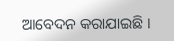ଆବେଦନ କରାଯାଇଛି ।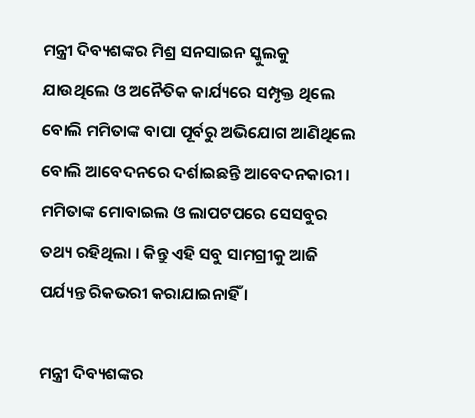ମନ୍ତ୍ରୀ ଦିବ୍ୟଶଙ୍କର ମିଶ୍ର ସନସାଇନ ସ୍କୁଲକୁ ଯାଉଥିଲେ ଓ ଅନୈତିକ କାର୍ଯ୍ୟରେ ସମ୍ପୃକ୍ତ ଥିଲେ ବୋଲି ମମିତାଙ୍କ ବାପା ପୂର୍ବରୁ ଅଭିଯୋଗ ଆଣିଥିଲେ ବୋଲି ଆବେଦନରେ ଦର୍ଶାଇଛନ୍ତି ଆବେଦନକାରୀ । ମମିତାଙ୍କ ମୋବାଇଲ ଓ ଲାପଟପରେ ସେସବୁର ତଥ୍ୟ ରହିଥିଲା । କିନ୍ତୁ ଏହି ସବୁ ସାମଗ୍ରୀକୁ ଆଜି ପର୍ଯ୍ୟନ୍ତ ରିକଭରୀ କରାଯାଇନାହିଁ ।

ମନ୍ତ୍ରୀ ଦିବ୍ୟଶଙ୍କର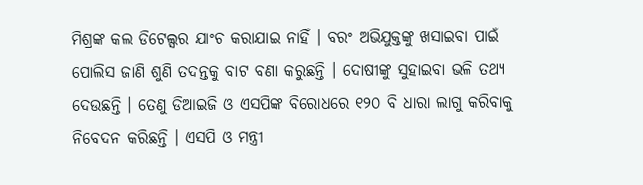ମିଶ୍ରଙ୍କ କଲ ଡିଟେଲ୍ସର ଯାଂଚ କରାଯାଇ ନାହିଁ । ବରଂ ଅଭିଯୁକ୍ତଙ୍କୁ ଖସାଇବା ପାଇଁ ପୋଲିସ ଜାଣି ଶୁଣି ତଦନ୍ତକୁ ବାଟ ବଣା କରୁଛନ୍ତି । ଦୋଷୀଙ୍କୁ ସୁହାଇବା ଭଳି ତଥ୍ୟ ଦେଉଛନ୍ତି । ତେଣୁ ଡିଆଇଜି ଓ ଏସପିଙ୍କ ବିରୋଧରେ ୧୨୦ ବି ଧାରା ଲାଗୁ କରିବାକୁ ନିବେଦନ କରିଛନ୍ତି । ଏସପି ଓ ମନ୍ତ୍ରୀ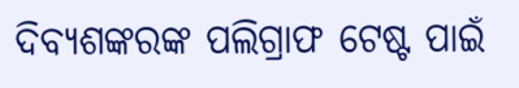ଦିବ୍ୟଶଙ୍କରଙ୍କ ପଲିଗ୍ରାଫ ଟେଷ୍ଟ ପାଇଁ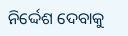ନିର୍ଦ୍ଦେଶ ଦେବାକୁ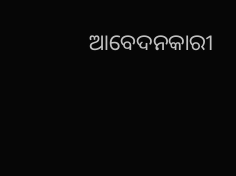ଆବେଦନକାରୀ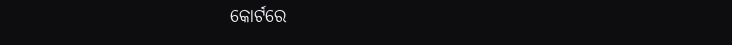କୋର୍ଟରେ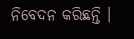ନିବେଦନ କରିଛନ୍ତି ।